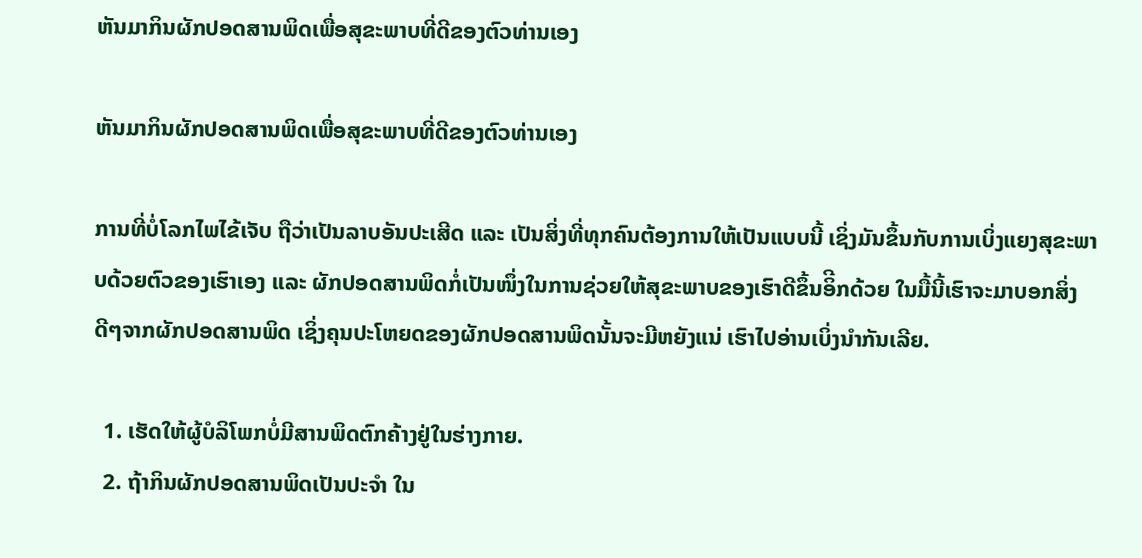ຫັນມາກິນຜັກປອດສານພິດເພື່ອສຸຂະພາບທີ່ດີຂອງຕົວທ່ານເອງ

ຫັນມາກິນຜັກປອດສານພິດເພື່ອສຸຂະພາບທີ່ດີຂອງຕົວທ່ານເອງ

ການທີ່ບໍ່ໂລກໄພໄຂ້ເຈັບ ຖືວ່າເປັນລາບອັນປະເສີດ ແລະ ເປັນສິ່ງທີ່ທຸກຄົນຕ້ອງການໃຫ້ເປັນແບບນີ້ ເຊິ່ງມັນຂຶ້ນກັບການເບິ່ງແຍງສຸຂະພາບດ້ວຍຕົວຂອງເຮົາເອງ ແລະ ຜັກປອດສານພິດກໍ່ເປັນໜຶ່ງໃນການຊ່ວຍໃຫ້ສຸຂະພາບຂອງເຮົາດີຂຶ້ນອິີກດ້ວຍ ໃນມື້ນີ້ເຮົາຈະມາບອກສິ່ງດີໆຈາກຜັກປອດສານພິດ ເຊິ່ງຄຸນປະໂຫຍດຂອງຜັກປອດສານພິດນັ້ນຈະມີຫຍັງແນ່ ເຮົາໄປອ່ານເບິ່ງນຳກັນເລີຍ.

  1. ເຮັດໃຫ້ຜູ້ບໍລິໂພກບໍ່ມີສານພິດຕົກຄ້າງຢູ່ໃນຮ່າງກາຍ.
  2. ຖ້າກິນຜັກປອດສານພິດເປັນປະຈຳ ໃນ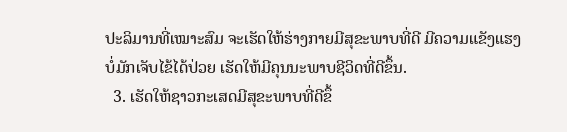ປະລິມານທີ່ເໝາະສົມ ຈະເຮັດໃຫ້ຮ່າງກາຍມີສຸຂະພາບທີ່ດີ ມີຄວາມແຂັງແຮງ ບໍ່ມັກເຈັບໄຂ້ໄດ້ປ່ວຍ ເຮັດໃຫ້ມີຄຸນນະພາບຊີວິດທີ່ດີຂຶ້ນ.
  3. ເຮັດໃຫ້ຊາວກະເສດມີສຸຂະພາບທີ່ດີຂຶ້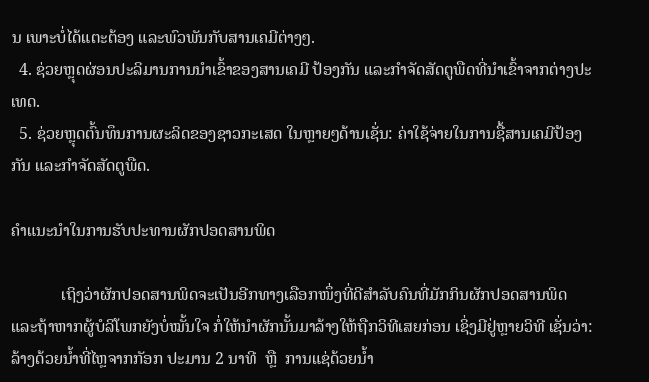ນ ເພາະບໍ່ໄດ້ແຕະຕ້ອງ ແລະພົວພັນກັບສານເຄມີຕ່າງໆ.
  4. ຊ່ວຍຫຼຸດຜ່ອນປະລິມານການນຳເຂົ້າຂອງສານເຄມີ ປ້ອງກັນ ແລະກຳຈັດສັດຕູພືດທີ່ນຳເຂົ້າຈາກຕ່າງປະເທດ.
  5. ຊ່ວຍຫຼຸດຕົ້ນທຶນການຜະລິດຂອງຊາວກະເສດ ໃນຫຼາຍໆດ້ານເຊັ່ນ: ຄ່າໃຊ້ຈ່າຍໃນການຊື້ສານເຄມີປ້ອງກັນ ແລະກຳຈັດສັດຕູພືດ.

ຄຳແນະນຳໃນການຮັບປະທານຜັກປອດສານພິດ

            ເຖິງວ່າຜັກປອດສານພິດຈະເປັນອີກທາງເລືອກໜຶ່ງທີ່ດີສຳລັບຄົນທີ່ມັກກິນຜັກປອດສານພິດ ແລະຖ້າຫາກຜູ້ບໍລິໂພກຍັງບໍ່ໝັ້ນໃຈ ກໍ່ໃຫ້ນຳຜັກນັ້ນມາລ້າງໃຫ້ຖືກວິທີເສຍກ່ອນ ເຊິ່ງມີຢູ່ຫຼາຍວິທີ ເຊັ່ນວ່າ: ລ້າງດ້ວຍນ້ຳທີ່ໄຫຼຈາກກັອກ ປະມານ 2 ນາທີ  ຫຼື  ການແຊ່ດ້ວຍນ້ຳ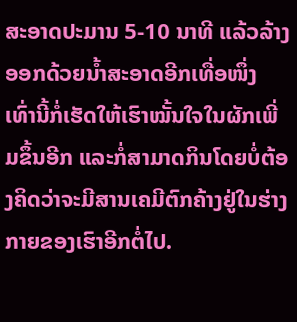ສະອາດປະມານ 5-10 ນາທີ ແລ້ວລ້າງອອກດ້ວຍນ້ຳສະອາດອີກເທື່ອໜຶ່ງ ເທົ່ານີ້ກໍ່ເຮັດໃຫ້ເຮົາໝັ້ນໃຈໃນຜັກເພີ່ມຂຶ້ນອີກ ແລະກໍ່ສາມາດກິນໂດຍບໍ່ຕ້ອງຄິດວ່າຈະມີສານເຄມີຕົກຄ້າງຢູ່ໃນຮ່າງກາຍຂອງເຮົາອີກຕໍ່ໄປ.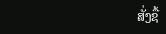ສັ່ງຊື້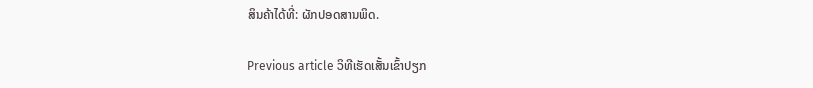ສິນຄ້າໄດ້ທີ່: ຜັກປອດສານພິດ.

Previous article ວິທີເຮັດເສັ້ນເຂົ້າປຽກ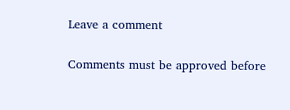Leave a comment

Comments must be approved before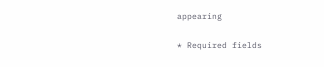appearing

* Required fields